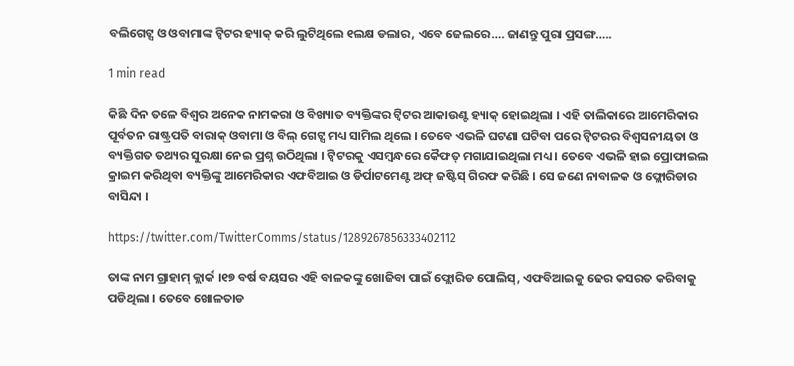ବଲିଗେଟ୍ସ ଓ ଓବାମାଙ୍କ ଟ୍ୱିଟର ହ୍ୟାକ୍ କରି ଲୁଟିଥିଲେ ୧ଲକ୍ଷ ଡଲାର, ଏବେ ଜେଲରେ…. ଜାଣନ୍ତୁ ପୁରା ପ୍ରସଙ୍ଗ…..

1 min read

କିଛି ଦିନ ତଳେ ବିଶ୍ୱର ଅନେକ ନାମକରା ଓ ବିଖ୍ୟାତ ବ୍ୟକ୍ତିଙ୍କର ଟ୍ୱିଟର ଆକାଉଣ୍ଟ ହ୍ୟାକ୍ ହୋଇଥିଲା । ଏହି ତାଲିକାରେ ଆମେରିକାର ପୂର୍ବତନ ରାଷ୍ଟ୍ରପତି ବାରାକ୍ ଓବାମା ଓ ବିଲ୍ ଗେଟ୍ସ ମଧ୍ୟ ସାମିଲ ଥିଲେ । ତେବେ ଏଭଳି ଘଟଣା ଘଟିବା ପରେ ଟ୍ୱିଟରର ବିଶ୍ୱସନୀୟତା ଓ ବ୍ୟକ୍ତିଗତ ତଥ୍ୟର ସୁରକ୍ଷା ନେଇ ପ୍ରଶ୍ନ ଉଠିଥିଲା । ଟ୍ୱିଟରକୁ ଏସମ୍ୱନ୍ଧରେ କୈଫତ୍ ମଗାଯାଇଥିଲା ମଧ୍ୟ । ତେବେ ଏଭଳି ହାଇ ପ୍ରୋଫାଇଲ କ୍ରାଇମ କରିଥିବା ବ୍ୟକ୍ତିଙ୍କୁ ଆମେରିକାର ଏଫବିଆଇ ଓ ଡିର୍ପାଟମେଣ୍ଟ ଅଫ୍ ଜଷ୍ଟିସ୍ ଗିରଫ କରିଛି । ସେ ଜଣେ ନାବାଳକ ଓ ଫ୍ଲୋରିଡାର ବାସିନ୍ଦା ।

https://twitter.com/TwitterComms/status/1289267856333402112

ତାଙ୍କ ନାମ ଗ୍ରାହାମ୍ କ୍ଲାର୍କ ।୧୭ ବର୍ଷ ବୟସର ଏହି ବାଳକଙ୍କୁ ଖୋଜିବା ପାଇଁ ଫ୍ଲୋରିଡ ପୋଲିସ୍, ଏଫବିଆଇକୁ ଢେର କସରତ କରିବାକୁ ପଡିଥିଲା । ତେବେ ଖୋଳତାଡ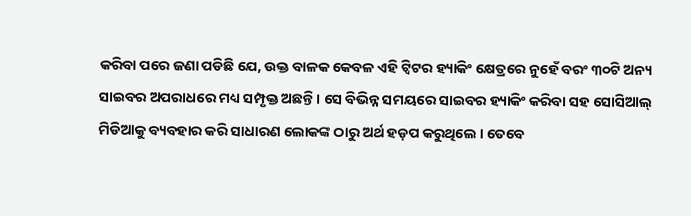କରିବା ପରେ ଜଣା ପଡିଛି ଯେ, ଉକ୍ତ ବାଳକ କେବଳ ଏହି ଟ୍ୱିଟର ହ୍ୟାକିଂ କ୍ଷେତ୍ରରେ ନୁହେଁ ବରଂ ୩୦ଟି ଅନ୍ୟ ସାଇବର ଅପରାଧରେ ମଧ୍ୟ ସମ୍ପୃକ୍ତ ଅଛନ୍ତି । ସେ ବିଭିନ୍ନ ସମୟରେ ସାଇବର ହ୍ୟାକିଂ କରିବା ସହ ସୋସିଆଲ୍ ମିଡିଆକୁ ବ୍ୟବହାର କରି ସାଧାରଣ ଲୋକଙ୍କ ଠାରୁ ଅର୍ଥ ହଡ଼ପ କରୁଥିଲେ । ତେବେ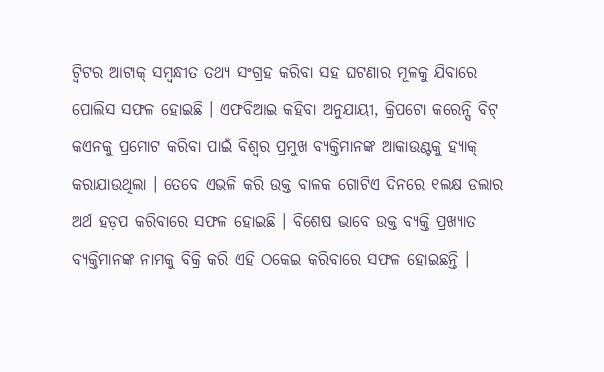ଟ୍ୱିଟର ଆଟାକ୍ ସମ୍ୱନ୍ଧୀତ ତଥ୍ୟ ସଂଗ୍ରହ କରିବା ସହ ଘଟଣାର ମୂଳକୁ ଯିବାରେ ପୋଲିସ ସଫଳ ହୋଇଛି । ଏଫବିଆଇ କହିବା ଅନୁଯାୟୀ, କ୍ରିପଟୋ କରେନ୍ସି ବିଟ୍ କଏନକୁ ପ୍ରମୋଟ କରିବା ପାଇଁ ବିଶ୍ୱର ପ୍ରମୁଖ ବ୍ୟକ୍ତିମାନଙ୍କ ଆକାଉଣ୍ଟକୁ ହ୍ୟାକ୍ କରାଯାଉଥିଲା । ତେବେ ଏଭଳି କରି ଉକ୍ତ ବାଳକ ଗୋଟିଏ ଦିନରେ ୧ଲକ୍ଷ ଡଲାର ଅର୍ଥ ହଡ଼ପ କରିବାରେ ସଫଳ ହୋଇଛି । ବିଶେଷ ଭାବେ ଉକ୍ତ ବ୍ୟକ୍ତି ପ୍ରଖ୍ୟାତ ବ୍ୟକ୍ତିମାନଙ୍କ ନାମକୁ ବିକ୍ରି କରି ଏହି ଠକେଇ କରିବାରେ ସଫଳ ହୋଇଛନ୍ତି ।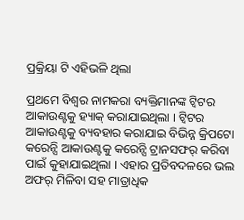ପ୍ରକ୍ରିୟା ଟି ଏହିଭଳି ଥିଲା

ପ୍ରଥମେ ବିଶ୍ୱର ନାମକରା ବ୍ୟକ୍ତିମାନଙ୍କ ଟ୍ୱିଟର ଆକାଉଣ୍ଟକୁ ହ୍ୟାକ୍ କରାଯାଇଥିଲା । ଟ୍ୱିଟର ଆକାଉଣ୍ଟକୁ ବ୍ୟବହାର କରାଯାଇ ବିଭିନ୍ନ କ୍ରିପଟୋ କରେନ୍ସି ଆକାଉଣ୍ଟକୁ କରେନ୍ସି ଟ୍ରାନସଫର୍ କରିବା ପାଇଁ କୁହାଯାଇଥିଲା । ଏହାର ପ୍ରତିବଦଳରେ ଭଲ ଅଫର୍ ମିଳିବା ସହ ମାତ୍ରାଧିକ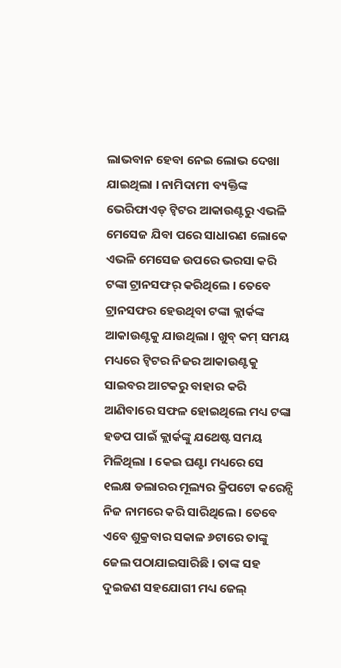ଲାଭବାନ ହେବା ନେଇ ଲୋଭ ଦେଖା  ଯାଇଥିଲା । ନାମିଦାମୀ ବ୍ୟକ୍ତିଙ୍କ ଭେରିଫାଏଡ୍ ଟ୍ୱିଟର ଆକାଉଣ୍ଟରୁ ଏଭଳି ମେସେଜ ଯିବା ପରେ ସାଧାରଣ ଲୋକେ ଏଭଳି ମେସେଜ ଉପରେ ଭରସା କରି ଟଙ୍କା ଟ୍ରାନସଫର୍ କରିଥିଲେ । ତେବେ ଟ୍ରାନସଫର ହେଉଥିବା ଟଙ୍କା କ୍ଲାର୍କଙ୍କ ଆକାଉଣ୍ଟକୁ ଯାଉଥିଲା । ଖୁବ୍ କମ୍ ସମୟ ମଧ୍ୟରେ ଟ୍ୱିଟର ନିଜର ଆକାଉଣ୍ଟକୁ ସାଇବର ଆଟକରୁ ବାହାର କରି ଆଣିବାରେ ସଫଳ ହୋଇଥିଲେ ମଧ୍ୟ ଟଙ୍କା ହଡପ ପାଇଁ କ୍ଲାର୍କଙ୍କୁ ଯଥେଷ୍ଟ ସମୟ ମିଳିଥିଲା । କେଇ ଘଣ୍ଟା ମଧ୍ୟରେ ସେ ୧ଲକ୍ଷ ଡଲାରର ମୂଲ୍ୟର କ୍ରିପଟୋ କରେନ୍ସି ନିଜ ନାମରେ କରି ସାରିଥିଲେ । ତେବେ ଏବେ ଶୁକ୍ରବାର ସକାଳ ୬ଟାରେ ତାଙ୍କୁ ଜେଲ ପଠାଯାଇସାରିଛି । ତାଙ୍କ ସହ ଦୁଇଜଣ ସହଯୋଗୀ ମଧ୍ୟ ଜେଲ୍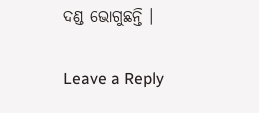ଦଣ୍ଡ ଭୋଗୁଛନ୍ତି ।

Leave a Reply